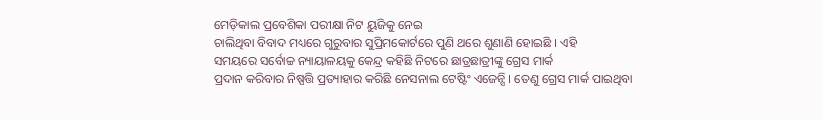ମେଡ଼ିକାଲ ପ୍ରବେଶିକା ପରୀକ୍ଷା ନିଟ ୟୁଜିକୁ ନେଇ
ଚାଲିଥିବା ବିବାଦ ମଧ୍ୟରେ ଗୁରୁବାର ସୁପ୍ରିମକୋର୍ଟରେ ପୁଣି ଥରେ ଶୁଣାଣି ହୋଇଛି । ଏହି
ସମୟରେ ସର୍ବୋଚ୍ଚ ନ୍ୟାୟାଳୟକୁ କେନ୍ଦ୍ର କହିଛି ନିଟରେ ଛାତ୍ରଛାତ୍ରୀଙ୍କୁ ଗ୍ରେସ ମାର୍କ
ପ୍ରଦାନ କରିବାର ନିଷ୍ପତ୍ତି ପ୍ରତ୍ୟାହାର କରିଛି ନେସନାଲ ଟେଷ୍ଟିଂ ଏଜେନ୍ସି । ତେଣୁ ଗ୍ରେସ ମାର୍କ ପାଇଥିବା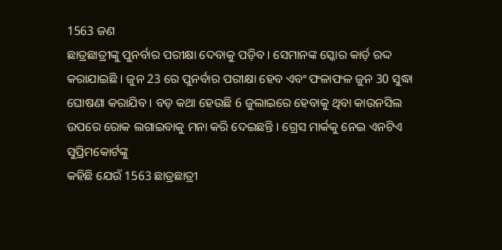1563 ଜଣ
ଛାତ୍ରଛାତ୍ରୀଙ୍କୁ ପୁନର୍ବାର ପରୀକ୍ଷା ଦେବାକୁ ପଡ଼ିବ । ସେମାନଙ୍କ ସ୍କୋର କାର୍ଡ଼ ରଦ୍ଦ
କରାଯାଇଛି । ଜୁନ 23 ରେ ପୁନର୍ବାର ପରୀକ୍ଷା ହେବ ଏବଂ ଫଳାଫଳ ଜୁନ 30 ସୁଦ୍ଧା ଘୋଷଣା କରାଯିବ । ବଡ଼ କଥା ହେଉଛି 6 ଜୁଲାଇରେ ହେବାକୁ ଥିବା କାଉନସିଲ
ଉପରେ ରୋକ ଲଗାଇବାକୁ ମନା କରି ଦେଇଛନ୍ତି । ଗ୍ରେସ ମାର୍କକୁ ନେଇ ଏନଟିଏ ସୁପ୍ରିମକୋର୍ଟଙ୍କୁ
କହିଛି ଯେଉଁ 1563 ଛାତ୍ରଛାତ୍ରୀ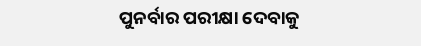ପୁନର୍ବାର ପରୀକ୍ଷା ଦେବାକୁ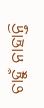ଚାହୁଁ ନାହାନ୍ତି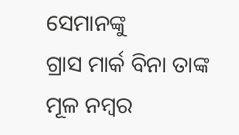ସେମାନଙ୍କୁ
ଗ୍ରାସ ମାର୍କ ବିନା ତାଙ୍କ ମୂଳ ନମ୍ବର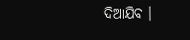ଦିଆଯିବ ।